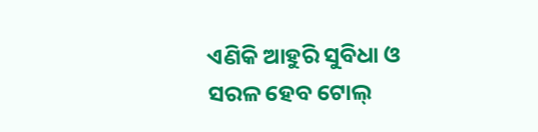ଏଣିକି ଆହୁରି ସୁବିଧା ଓ ସରଳ ହେବ ଟୋଲ୍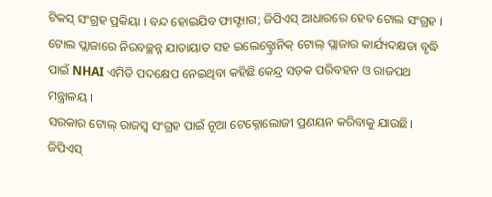ଟିକସ୍ ସଂଗ୍ରହ ପ୍ରକିୟା । ବନ୍ଦ ହୋଇଯିବ ଫାସ୍ଟ୍ୟାଗ; ଜିପିଏସ୍ ଆଧାରରେ ହେବ ଟୋଲ ସଂଗ୍ରହ ।
ଟୋଲ ପ୍ଲାଜାରେ ନିରବଚ୍ଛନ୍ନ ଯାତାୟାତ ସହ ଇଲେକ୍ଟ୍ରୋନିକ୍ ଟୋଲ୍ ପ୍ଲାଜାର କାର୍ଯ୍ୟଦକ୍ଷତା ବୃଦ୍ଧି ପାଇଁ NHAI ଏମିତି ପଦକ୍ଷେପ ନେଇଥିବା କହିଛି କେନ୍ଦ୍ର ସଡ଼କ ପରିବହନ ଓ ରାଜପଥ ମନ୍ତ୍ରାଳୟ ।
ସରକାର ଟୋଲ୍ ରାଜସ୍ୱ ସଂଗ୍ରହ ପାଇଁ ନୂଆ ଟେକ୍ନୋଲୋଜୀ ପ୍ରଣୟନ କରିବାକୁ ଯାଉଛି। ଜିପିଏସ୍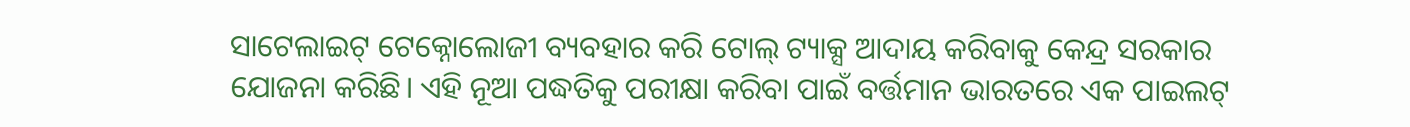ସାଟେଲାଇଟ୍ ଟେକ୍ନୋଲୋଜୀ ବ୍ୟବହାର କରି ଟୋଲ୍ ଟ୍ୟାକ୍ସ ଆଦାୟ କରିବାକୁ କେନ୍ଦ୍ର ସରକାର ଯୋଜନା କରିଛି। ଏହି ନୂଆ ପଦ୍ଧତିକୁ ପରୀକ୍ଷା କରିବା ପାଇଁ ବର୍ତ୍ତମାନ ଭାରତରେ ଏକ ପାଇଲଟ୍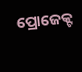ପ୍ରୋଜେକ୍ଟ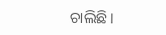ଚାଲିଛି।